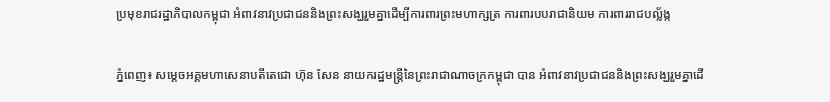ប្រមុខរាជរដ្ឋាភិបាលកម្ពុជា អំពាវនាវប្រជាជននិងព្រះសង្ឃរួមគ្នាដើម្បីការពារព្រះមហាក្សត្រ ការពារបបរាជានិយម ការពាររាជបល្ល័ង្ក

ភ្នំពេញ៖ សម្តេចអគ្គមហាសេនាបតីតេជោ ហ៊ុន សែន នាយករដ្ឋមន្រ្តីនៃព្រះរាជាណាចក្រកម្ពុជា បាន អំពាវនាវប្រជាជននិងព្រះសង្ឃរួមគ្នាដើ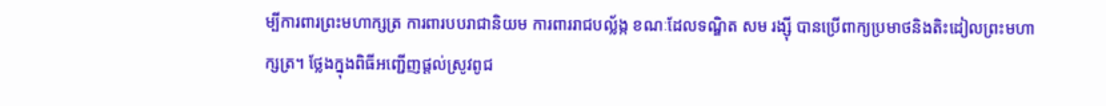ម្បីការពារព្រះមហាក្សត្រ ការពារបបរាជានិយម ការពាររាជបល្ល័ង្ក ខណៈដែលទណ្ឌិត សម រង្ស៊ី បានប្រើពាក្យប្រមាថនិងតិះដៀលព្រះមហាក្សត្រ។ ថ្លែងក្នុងពិធីអញ្ជើញផ្តល់ស្រូវពូជ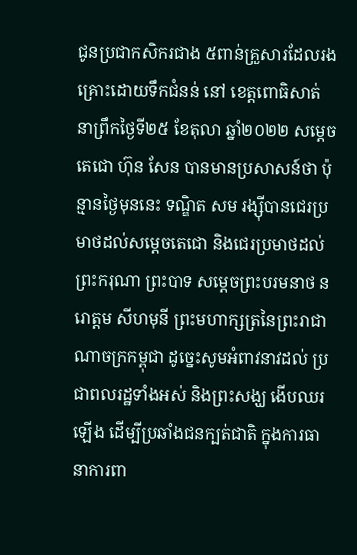ជូនប្រជាកសិករជាង ៥ពាន់គ្រួសារដែលរងគ្រោះដោយទឹកជំនន់ នៅ ខេត្តពោធិសាត់ នាព្រឹកថ្ងៃទី២៥ ខែតុលា ឆ្នាំ២០២២ សម្តេចតេជោ ហ៊ុន សែន បានមានប្រសាសន៍ថា ប៉ុន្មានថ្ងៃមុននេះ ទណ្ឌិត សម រង្ស៊ីបានជេរប្រមាថដល់សម្តេចតេជោ និងជេរប្រមាថដល់ព្រះករុណា ព្រះបាទ សម្តេចព្រះបរមនាថ នរោត្តម សីហមុនី ព្រះមហាក្សត្រនៃព្រះរាជាណាចក្រកម្ពុជា ដូច្នេះសូមអំពាវនាវដល់ ប្រជាពលរដ្ឋទាំងអស់ និងព្រះសង្ឃ ងើបឈរឡើង ដើម្បីប្រឆាំងជនក្បត់ជាតិ ក្នុងការធានាការពា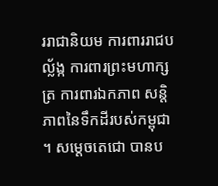ររាជានិយម ការពាររាជបល្ល័ង្ក ការពារព្រះមហាក្សត្រ ការពារឯកភាព សន្តិភាពនៃទឹកដីរបស់កម្ពុជា ។ សម្តេចតេជោ បានប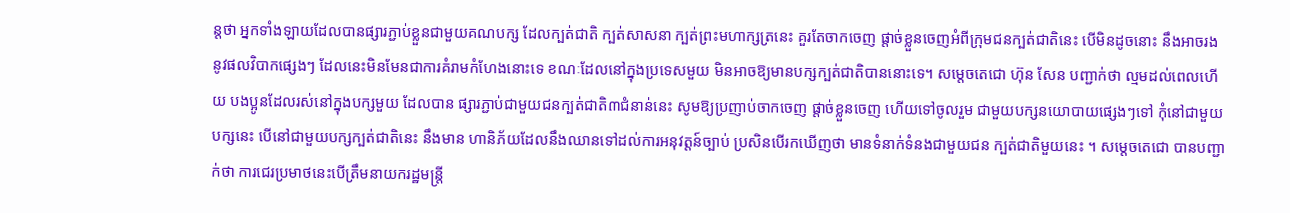ន្តថា អ្នកទាំងឡាយដែលបានផ្សារភ្ជាប់ខ្លួនជាមួយគណបក្ស ដែលក្បត់ជាតិ ក្បត់សាសនា ក្បត់ព្រះមហាក្សត្រនេះ គួរតែចាកចេញ ផ្តាច់ខ្លួនចេញអំពីក្រុមជនក្បត់ជាតិនេះ បើមិនដូចនោះ នឹងអាចរងនូវផលវិបាកផ្សេងៗ ដែលនេះមិនមែនជាការគំរាមកំហែងនោះទេ ខណៈដែលនៅក្នុងប្រទេសមួយ មិនអាចឱ្យមានបក្សក្បត់ជាតិបាននោះទេ។ សម្តេចតេជោ ហ៊ុន សែន បញ្ជាក់ថា ល្មមដល់ពេលហើយ បងប្អូនដែលរស់នៅក្នុងបក្សមួយ ដែលបាន ផ្សារភ្ជាប់ជាមួយជនក្បត់ជាតិ៣ជំនាន់នេះ សូមឱ្យប្រញាប់ចាកចេញ ផ្តាច់ខ្លួនចេញ ហើយទៅចូលរួម ជាមួយបក្សនយោបាយផ្សេងៗទៅ កុំនៅជាមួយបក្សនេះ បើនៅជាមួយបក្សក្បត់ជាតិនេះ នឹងមាន ហានិភ័យដែលនឹងឈានទៅដល់ការអនុវត្តន៍ច្បាប់ ប្រសិនបើរកឃើញថា មានទំនាក់ទំនងជាមួយជន ក្បត់ជាតិមួយនេះ ។ សម្តេចតេជោ បានបញ្ជាក់ថា ការជេរប្រមាថនេះបើត្រឹមនាយករដ្ឋមន្ត្រី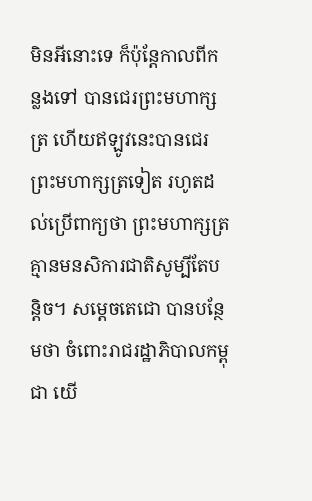មិនអីនោះទេ ក៏ប៉ុន្តែកាលពីកន្លងទៅ បានជេរព្រះមហាក្សត្រ ហើយឥឡូវនេះបានជេរព្រះមហាក្សត្រទៀត រហូតដល់ប្រើពាក្យថា ព្រះមហាក្សត្រ គ្មានមនសិការជាតិសូម្បីតែបន្តិច។ សម្តេចតេជោ បានបន្ថែមថា ចំពោះរាជរដ្ឋាភិបាលកម្ពុជា យើ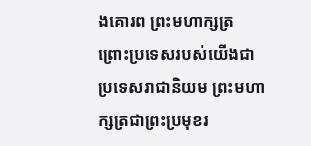ងគោរព ព្រះមហាក្សត្រ ព្រោះប្រទេសរបស់យើងជាប្រទេសរាជានិយម ព្រះមហាក្សត្រជាព្រះប្រមុខរ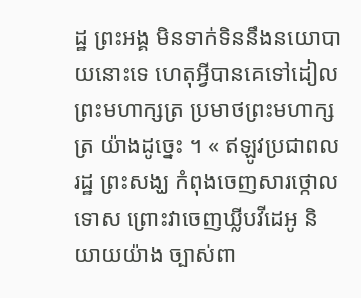ដ្ឋ ព្រះអង្គ មិនទាក់ទិននឹងនយោបាយនោះទេ ហេតុអ្វីបានគេទៅដៀលព្រះមហាក្សត្រ ប្រមាថព្រះមហាក្សត្រ យ៉ាងដូច្នេះ ។ « ឥឡូវប្រជាពលរដ្ឋ ព្រះសង្ឃ កំពុងចេញសារថ្កោលទោស ព្រោះវាចេញឃ្លីបវីដេអូ និយាយយ៉ាង ច្បាស់ពា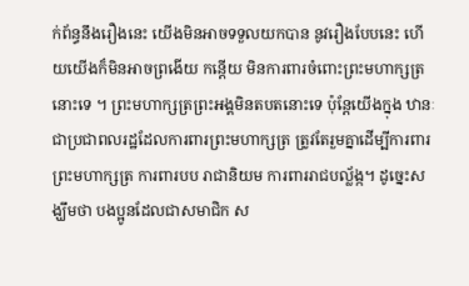ក់ព័ន្ធនឹងរឿងនេះ យើងមិនអាចទទួលយកបាន នូវរឿងបែបនេះ ហើយយើងក៏មិនអាចព្រងើយ កន្តើយ មិនការពារចំពោះព្រះមហាក្សត្រនោះទេ ។ ព្រះមហាក្សត្រព្រះអង្គមិនតបតនោះទេ ប៉ុន្តែយើងក្នុង ឋានៈ ជាប្រជាពលរដ្ឋដែលការពារព្រះមហាក្សត្រ ត្រូវតែរួមគ្នាដើម្បីការពារព្រះមហាក្សត្រ ការពារបប រាជានិយម ការពាររាជបល្ល័ង្ក។ ដូច្នេះសង្ឃឹមថា បងប្អូនដែលជាសមាជិក ស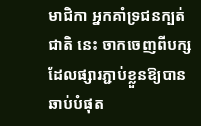មាជិកា អ្នកគាំទ្រជនក្បត់ជាតិ នេះ ចាកចេញពីបក្សដែលផ្សារភ្ជាប់ខ្លួនឱ្យបានឆាប់បំផុត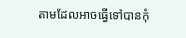តាមដែលអាចធ្វើទៅបានកុំ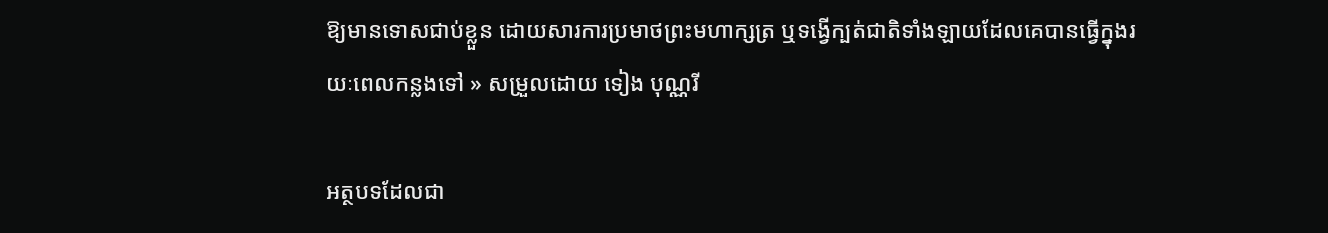ឱ្យមានទោសជាប់ខ្លួន ដោយសារការប្រមាថព្រះមហាក្សត្រ ឬទង្វើក្បត់ជាតិទាំងឡាយដែលគេបានធ្វើក្នុងរយៈពេលកន្លងទៅ » សម្រួលដោយ ទៀង បុណ្ណរី

អត្ថបទដែលជា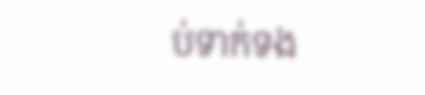ប់ទាក់ទង